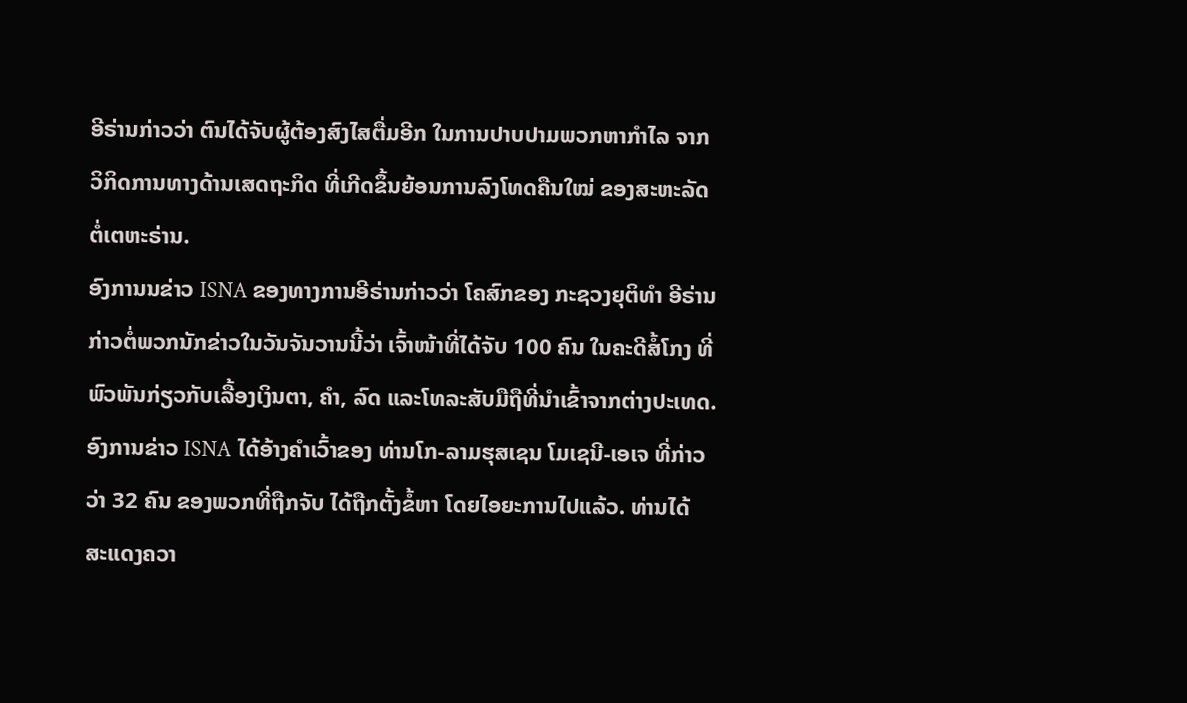ອີຣ່ານກ່າວວ່າ ຕົນໄດ້ຈັບຜູ້ຕ້ອງສົງໄສຕື່ມອີກ ໃນການປາບປາມພວກຫາກຳໄລ ຈາກ
ວິກິດການທາງດ້ານເສດຖະກິດ ທີ່ເກີດຂຶ້ນຍ້ອນການລົງໂທດຄືນໃໝ່ ຂອງສະຫະລັດ
ຕໍ່ເຕຫະຣ່ານ.
ອົງການນຂ່າວ ISNA ຂອງທາງການອີຣ່ານກ່າວວ່າ ໂຄສົກຂອງ ກະຊວງຍຸຕິທຳ ອີຣ່ານ
ກ່າວຕໍ່ພວກນັກຂ່າວໃນວັນຈັນວານນີ້ວ່າ ເຈົ້າໜ້າທີ່ໄດ້ຈັບ 100 ຄົນ ໃນຄະດີສໍ້ໂກງ ທີ່
ພົວພັນກ່ຽວກັບເລື້ອງເງິນຕາ, ຄຳ, ລົດ ແລະໂທລະສັບມືຖືທີ່ນຳເຂົ້າຈາກຕ່າງປະເທດ.
ອົງການຂ່າວ ISNA ໄດ້ອ້າງຄຳເວົ້າຂອງ ທ່ານໂກ-ລາມຮຸສເຊນ ໂມເຊນີ-ເອເຈ ທີ່ກ່າວ
ວ່າ 32 ຄົນ ຂອງພວກທີ່ຖືກຈັບ ໄດ້ຖືກຕັ້ງຂໍ້ຫາ ໂດຍໄອຍະການໄປແລ້ວ. ທ່ານໄດ້
ສະແດງຄວາ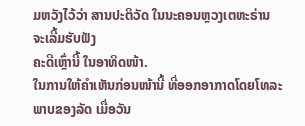ມຫວັງໄວ້ວ່າ ສານປະຕິວັດ ໃນນະຄອນຫຼວງເຕຫະຣ່ານ ຈະເລີ້ມຮັບຟັງ
ຄະດີເຫຼົ່ານີ້ ໃນອາທິດໜ້າ.
ໃນການໃຫ້ຄຳເຫັນກ່ອນໜ້ານີ້ ທີ່ອອກອາກາດໂດຍໂທລະພາບຂອງລັດ ເມື່ອວັນ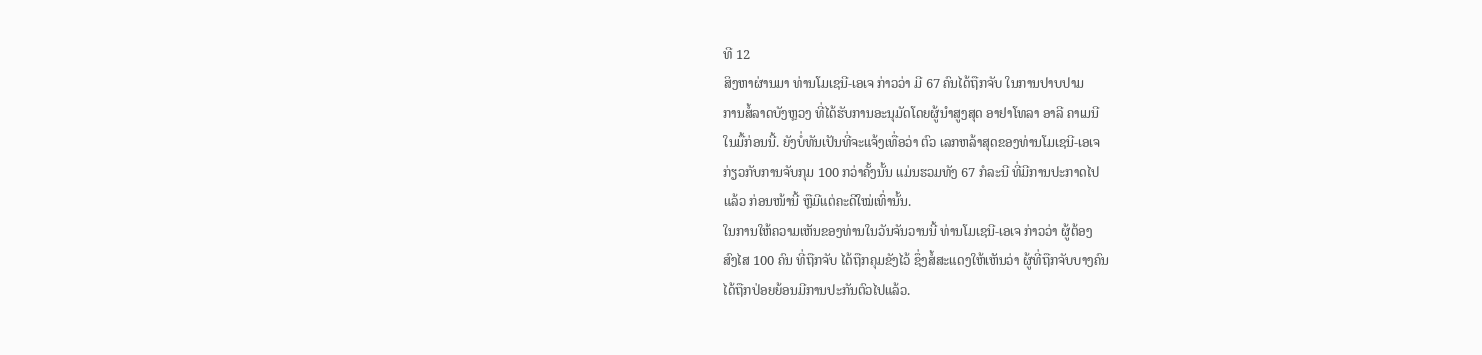ທີ 12
ສິງຫາຜ່ານມາ ທ່ານໂມເຊນີ-ເອເຈ ກ່າວວ່າ ມີ 67 ຄົນໄດ້ຖືກຈັບ ໃນການປາບປາມ
ການສໍ້ລາດບັງຫຼວງ ທີ່ໄດ້ຮັບການອະນຸມັດໂດຍຜູ້ນຳສູງສຸດ ອາຢາໂທລາ ອາລີ ຄາເມນີ
ໃນມື້ກ່ອນນີ້. ຍັງບໍ່ທັນເປັນທີ່ຈະແຈ້ງເທື່ອວ່າ ຕົວ ເລກຫລ້າສຸດຂອງທ່ານໂມເຊນີ-ເອເຈ
ກ່ຽວກັບການຈັບກຸມ 100 ກວ່າຄັ້ງນັ້ນ ແມ່ນຮວມທັງ 67 ກໍລະນີ ທີ່ມີການປະກາດໄປ
ແລ້ວ ກ່ອນໜ້ານີ້ ຫຼືມີແຕ່ຄະດີໃໝ່ເທົ່ານັ້ນ.
ໃນການໃຫ້ຄວາມເຫັນຂອງທ່ານໃນວັນຈັນວານນີ້ ທ່ານໂມເຊນີ-ເອເຈ ກ່າວວ່າ ຜູ້ຕ້ອງ
ສົງໄສ 100 ຄົນ ທີ່ຖືກຈັບ ໄດ້ຖືກຄຸມຂັງໄວ້ ຊຶ່ງສໍ້ສະແດງໃຫ້ເຫັນວ່າ ຜູ້ທີ່ຖືກຈັບບາງຄົນ
ໄດ້ຖືກປ່ອຍຍ້ອນມີການປະກັນຕົວໄປແລ້ວ.